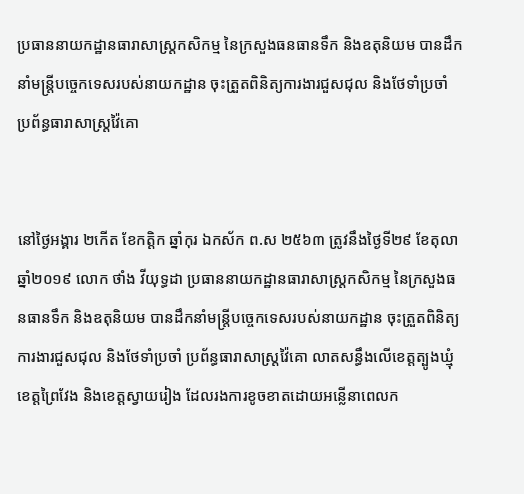ប្រធាននាយកដ្ឋានធារាសាស្ត្រកសិកម្ម នៃក្រសួងធនធានទឹក និងឧតុនិយម បានដឹកនាំមន្រ្តីបច្ចេកទេសរបស់នាយកដ្ឋាន ចុះត្រួតពិនិត្យការងារជួសជុល និងថែទាំប្រចាំ ប្រព័ន្ធធារាសាស្ត្រវ៉ៃគោ


នៅថ្ងៃអង្គារ ២កើត ខែកត្តិក ឆ្នាំកុរ ឯកស័ក ព.ស ២៥៦៣ ត្រូវនឹងថ្ងៃទី២៩ ខែតុលា ឆ្នាំ២០១៩ លោក ថាំង វីយុទ្ធដា ប្រធាននាយកដ្ឋានធារាសាស្ត្រកសិកម្ម នៃក្រសួងធនធានទឹក និងឧតុនិយម បានដឹកនាំមន្រ្តីបច្ចេកទេសរបស់នាយកដ្ឋាន ចុះត្រួតពិនិត្យការងារជួសជុល និងថែទាំប្រចាំ ប្រព័ន្ធធារាសាស្ត្រវ៉ៃគោ លាតសន្ធឹងលើខេត្តត្បូងឃ្មុំ ខេត្តព្រៃវែង និងខេត្តស្វាយរៀង ដែលរងការខូចខាតដោយអន្លើនាពេលក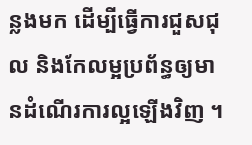ន្លងមក ដើម្បីធ្វើការជួសជុល និងកែលម្អប្រព័ន្ធឲ្យមានដំណើរការល្អឡើងវិញ ។